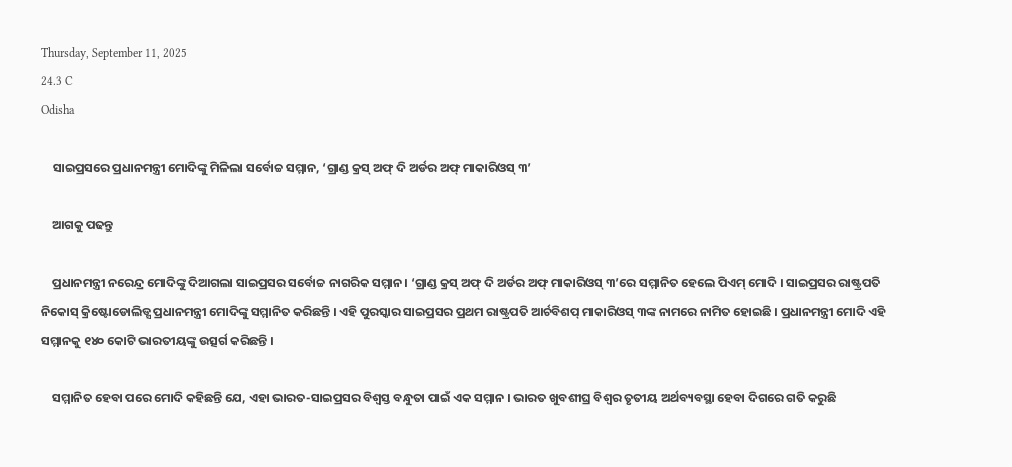Thursday, September 11, 2025
24.3 C
Odisha

    ସାଇପ୍ରସରେ ପ୍ରଧାନମନ୍ତ୍ରୀ ମୋଦିଙ୍କୁ ମିଳିଲା ସର୍ବୋଚ୍ଚ ସମ୍ମାନ, ‘ଗ୍ରାଣ୍ଡ କ୍ରସ୍ ଅଫ୍ ଦି ଅର୍ଡର ଅଫ୍ ମାକାରିଓସ୍ ୩’

    ଆଗକୁ ପଢନ୍ତୁ

    ପ୍ରଧାନମନ୍ତ୍ରୀ ନରେନ୍ଦ୍ର ମୋଦିଙ୍କୁ ଦିଆଗଲା ସାଇପ୍ରସର ସର୍ବୋଚ୍ଚ ନାଗରିକ ସମ୍ମାନ। ‘ଗ୍ରାଣ୍ଡ କ୍ରସ୍ ଅଫ୍ ଦି ଅର୍ଡର ଅଫ୍ ମାକାରିଓସ୍ ୩’ରେ ସମ୍ମାନିତ ହେଲେ ପିଏମ୍ ମୋଦି । ସାଇପ୍ରସର ରାଷ୍ଟ୍ରପତି ନିକୋସ୍ କ୍ରିଷ୍ଟୋଡୋଲିଡ୍ସ ପ୍ରଧାନମନ୍ତ୍ରୀ ମୋଦିଙ୍କୁ ସମ୍ମାନିତ କରିଛନ୍ତି । ଏହି ପୁରସ୍କାର ସାଇପ୍ରସର ପ୍ରଥମ ରାଷ୍ଟ୍ରପତି ଆର୍ଚବିଶପ୍ ମାକାରିଓସ୍ ୩ଙ୍କ ନାମରେ ନାମିତ ହୋଇଛି । ପ୍ରଧାନମନ୍ତ୍ରୀ ମୋଦି ଏହି ସମ୍ମାନକୁ ୧୪୦ କୋଟି ଭାରତୀୟଙ୍କୁ ଉତ୍ସର୍ଗ କରିଛନ୍ତି ।

    ସମ୍ମାନିତ ହେବା ପରେ ମୋଦି କହିଛନ୍ତି ଯେ, ଏହା ଭାରତ-ସାଇପ୍ରସର ବିଶ୍ୱସ୍ତ ବନ୍ଧୁତା ପାଇଁ ଏକ ସମ୍ମାନ । ଭାରତ ଖୁବଶୀଘ୍ର ବିଶ୍ୱର ତୃତୀୟ ଅର୍ଥବ୍ୟବସ୍ଥା ହେବା ଦିଗରେ ଗତି କରୁଛି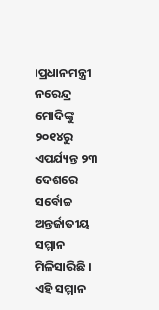।ପ୍ରଧାନମନ୍ତ୍ରୀ ନରେନ୍ଦ୍ର ମୋଦିଙ୍କୁ ୨୦୧୪ରୁ ଏପର୍ଯ୍ୟନ୍ତ ୨୩ ଦେଶରେ ସର୍ବୋଚ୍ଚ ଅନ୍ତର୍ଜାତୀୟ ସମ୍ମାନ ମିଳିସାରିଛି । ଏହି ସମ୍ମାନ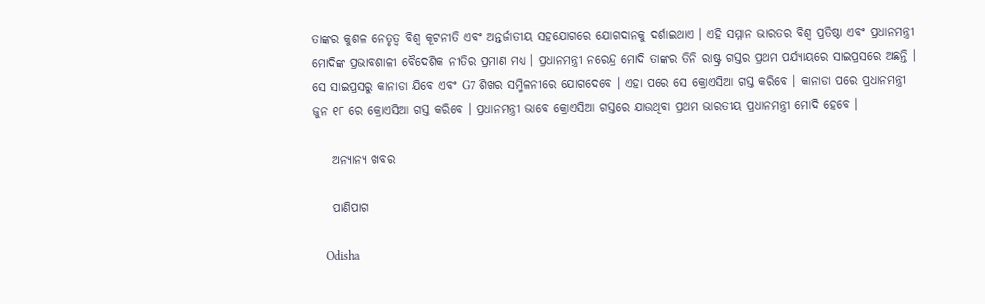ତାଙ୍କର କୁଶଳ ନେତୃତ୍ୱ ବିଶ୍ୱ କୂଟନୀତି ଏବଂ ଅନ୍ତର୍ଜାତୀୟ ସହଯୋଗରେ ଯୋଗଦାନକୁ ଦର୍ଶାଇଥାଏ । ଏହି ସମ୍ମାନ ଭାରତର ବିଶ୍ୱ ପ୍ରତିଷ୍ଠା ଏବଂ ପ୍ରଧାନମନ୍ତ୍ରୀ ମୋଦିଙ୍କ ପ୍ରଭାବଶାଳୀ ବୈଦେଶିକ ନୀତିର ପ୍ରମାଣ ମଧ୍ୟ । ପ୍ରଧାନମନ୍ତ୍ରୀ ନରେନ୍ଦ୍ର ମୋଦି ତାଙ୍କର ତିନି ରାଷ୍ଟ୍ର ଗସ୍ତର ପ୍ରଥମ ପର୍ଯ୍ୟାୟରେ ସାଇପ୍ରସରେ ଅଛନ୍ତି । ସେ ସାଇପ୍ରସରୁ କାନାଡା ଯିବେ ଏବଂ G7 ଶିଖର ସମ୍ମିଳନୀରେ ଯୋଗଦେବେ । ଏହା ପରେ ସେ କ୍ରୋଏସିଆ ଗସ୍ତ କରିବେ । କାନାଡା ପରେ ପ୍ରଧାନମନ୍ତ୍ରୀ ଜୁନ ୧୮ ରେ କ୍ରୋଏସିଆ ଗସ୍ତ କରିବେ । ପ୍ରଧାନମନ୍ତ୍ରୀ ଭାବେ କ୍ରୋଏସିଆ ଗସ୍ତରେ ଯାଉଥିବା ପ୍ରଥମ ଭାରତୀୟ ପ୍ରଧାନମନ୍ତ୍ରୀ ମୋଦି ହେବେ ।

    ଅନ୍ୟାନ୍ୟ ଖବର

    ପାଣିପାଗ

    Odisha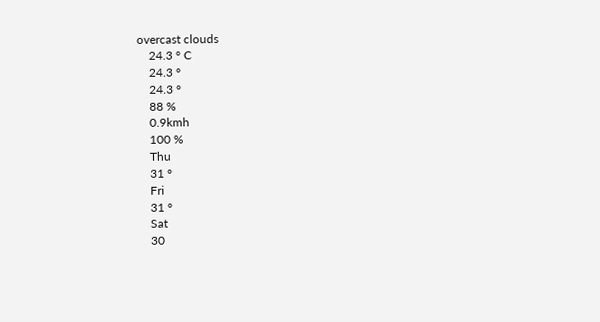overcast clouds
    24.3 ° C
    24.3 °
    24.3 °
    88 %
    0.9kmh
    100 %
    Thu
    31 °
    Fri
    31 °
    Sat
    30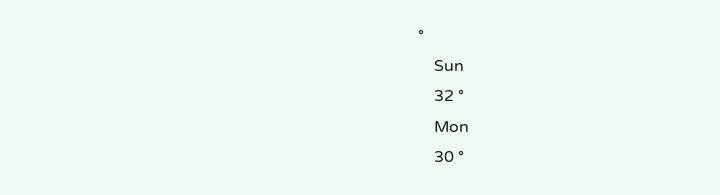°
    Sun
    32 °
    Mon
    30 °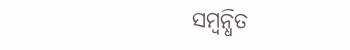ସମ୍ବନ୍ଧିତ